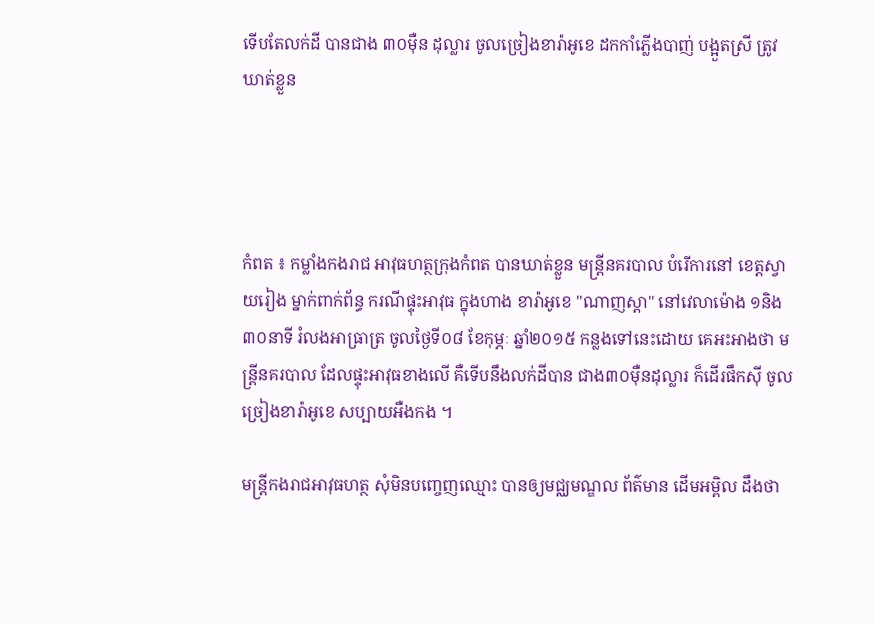ទើបតែលក់ដី បានជាង ៣០ម៉ឺន ដុល្លារ ចូលច្រៀងខារ៉ាអូខេ ដកកាំភ្លើងបាញ់ បង្អួតស្រី ត្រូវឃាត់ខ្លួន




កំពត ៖ កម្លាំងកងរាជ អាវុធហត្ថក្រុងកំពត បានឃាត់ខ្លួន មន្ត្រីនគរបាល បំរើការនៅ ខេត្តស្វាយរៀង ម្នាក់ពាក់ព័ន្ធ ករណីផ្ទុះអាវុធ ក្នុងហាង ខារ៉ាអូខេ "ណាញស្តា" នៅវេលាម៉ោង ១និង៣០នាទី រំលងអាធ្រាត្រ ចូលថ្ងៃទី០៨ ខែកុម្ភៈ ឆ្នាំ២០១៥ កន្លងទៅនេះដោយ គេអះអាងថា មន្រ្តីនគរបាល ដែលផ្ទុះអាវុធខាងលើ គឺទើបនឹងលក់ដីបាន ជាង៣០ម៉ឺនដុល្លារ ក៏ដើរផឹកស៊ី ចូលច្រៀងខារ៉ាអូខេ សប្បាយអឺងកង ។

មន្ត្រីកងរាជអាវុធហត្ថ សុំមិនបញ្ចេញឈ្មោះ បានឲ្យមជ្ឈមណ្ឌល ព័ត៌មាន ដើមអម្ពិល ដឹងថា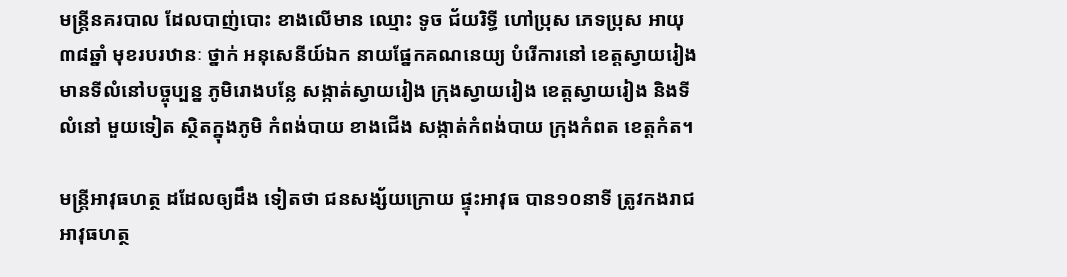មន្រ្តីនគរបាល ដែលបាញ់បោះ ខាងលើមាន ឈ្មោះ ទូច ជ័យរិទ្ធី ហៅប្រុស ភេទប្រុស អាយុ៣៨ឆ្នាំ មុខរបរឋានៈ ថ្នាក់ អនុសេនីយ៍ឯក នាយផ្នែកគណនេយ្យ បំរើការនៅ ខេត្តស្វាយរៀង មានទីលំនៅបច្ចុប្បន្ន ភូមិរោងបន្លែ សង្កាត់ស្វាយរៀង ក្រុងស្វាយរៀង ខេត្តស្វាយរៀង និងទីលំនៅ មួយទៀត ស្ថិតក្នុងភូមិ កំពង់បាយ ខាងជើង សង្កាត់កំពង់បាយ ក្រុងកំពត ខេត្តកំត។

មន្ត្រីអាវុធហត្ថ ដដែលឲ្យដឹង ទៀតថា ជនសង្ស័យក្រោយ ផ្ទុះអាវុធ បាន១០នាទី ត្រូវកងរាជ អាវុធហត្ថ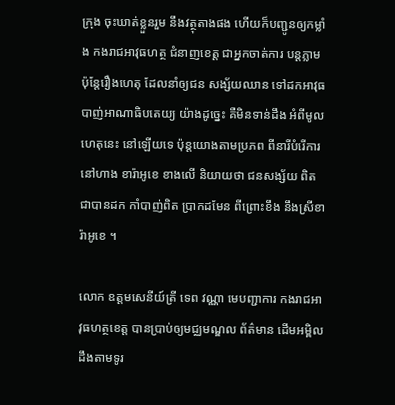ក្រុង ចុះឃាត់ខ្លួនរួម នឹងវត្ថុតាងផង ហើយក៏បញ្ជូនឲ្យកម្លាំង កងរាជអាវុធហត្ថ ជំនាញខេត្ត ជាអ្នកចាត់ការ បន្តភ្លាម ប៉ុន្តែរឿងហេតុ ដែលនាំឲ្យជន សង្ស័យឈាន ទៅដកអាវុធ បាញ់អាណាធិបតេយ្យ យ៉ាងដូច្នេះ គឺមិនទាន់ដឹង អំពីមូលហេតុនេះ នៅឡើយទេ ប៉ុន្តយោងតាមប្រភព ពីនារីបំរើការ នៅហាង ខារ៉ាអូខេ ខាងលើ និយាយថា ជនសង្ស័យ ពិតជាបានដក កាំបាញ់ពិត ប្រាកដមែន ពីព្រោះខឹង នឹងស្រីខារ៉ាអូខេ ។

លោក ឧត្តមសេនីយ៍ត្រី ទេព វណ្ណា មេបញ្ជាការ កងរាជអាវុធហត្ថខេត្ត បានប្រាប់ឲ្យមជ្ឈមណ្ឌល ព័ត៌មាន ដើមអម្ពិល ដឹងតាមទូរ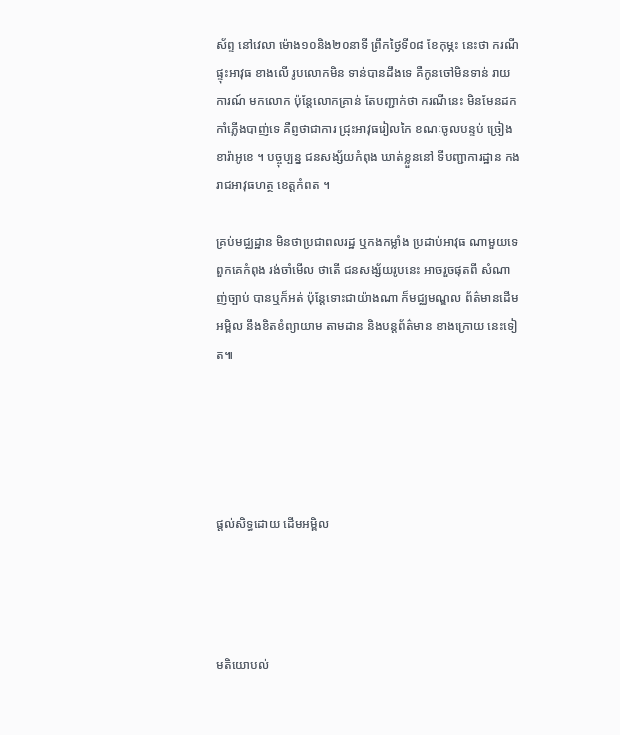ស័ព្ទ នៅវេលា ម៉ោង១០និង២០នាទី ព្រឹកថ្ងៃទី០៨ ខែកុម្ភះ នេះថា ករណីផ្ទុះអាវុធ ខាងលើ រូបលោកមិន ទាន់បានដឹងទេ គឺកូនចៅមិនទាន់ រាយការណ៍ មកលោក ប៉ុន្តែលោកគ្រាន់ តែបញ្ជាក់ថា ករណីនេះ មិនមែនដក កាំភ្លើងបាញ់ទេ គឺព្ញថាជាការ ជ្រុះអាវុធរៀលកៃ ខណៈចូលបន្ទប់ ច្រៀង ខារ៉ាអូខេ ។ បច្ចុប្បន្ន ជនសង្ស័យកំពុង ឃាត់ខ្លួននៅ ទីបញ្ជាការដ្ឋាន កងរាជអាវុធហត្ថ ខេត្តកំពត ។

គ្រប់មជ្ឈដ្ឋាន មិនថាប្រជាពលរដ្ឋ ឬកងកម្លាំង ប្រដាប់អាវុធ ណាមួយទេ ពួកគេកំពុង រង់ចាំមើល ថាតើ ជនសង្ស័យរូបនេះ អាចរួចផុតពី សំណាញ់ច្បាប់ បានឬក៏អត់ ប៉ុន្តែទោះជាយ៉ាងណា ក៏មជ្ឈមណ្ឌល ព័ត៌មានដើមអម្ពិល នឹងខិតខំព្យាយាម តាមដាន និងបន្តព័ត៌មាន ខាងក្រោយ នេះទៀត៕





ផ្តល់សិទ្ធដោយ ដើមអម្ពិល




មតិយោបល់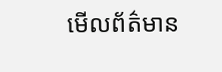មើលព័ត៌មាន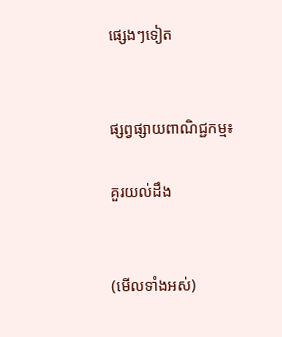ផ្សេងៗទៀត


ផ្សព្វផ្សាយពាណិជ្ជកម្ម៖

គួរយល់ដឹង


(មើលទាំងអស់)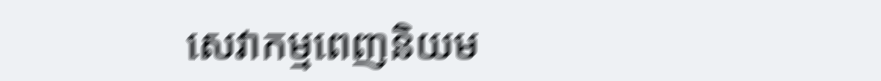សេវាកម្មពេញនិយម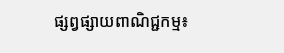ផ្សព្វផ្សាយពាណិជ្ជកម្ម៖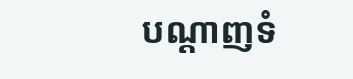បណ្តាញទំ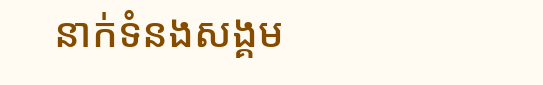នាក់ទំនងសង្គម